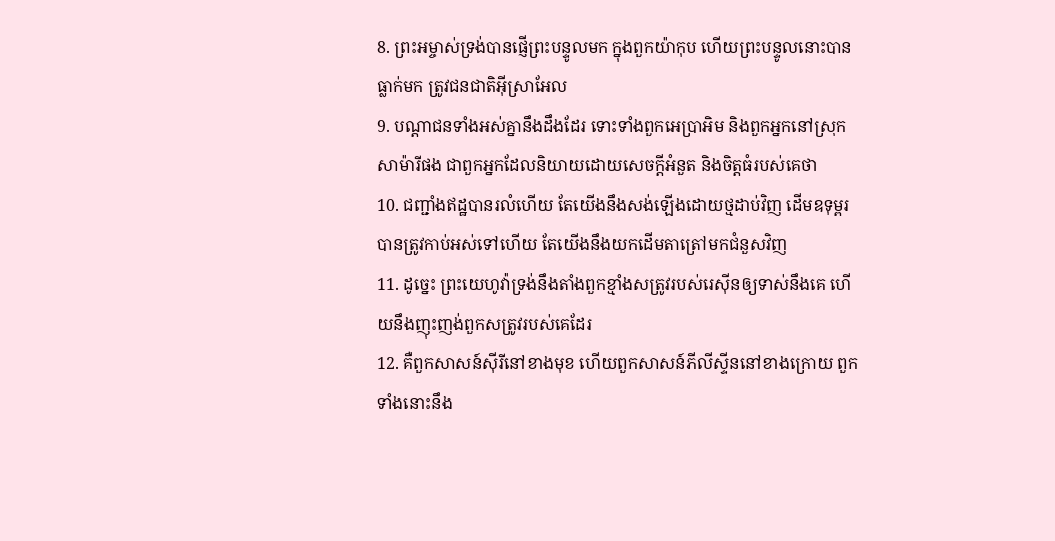8. ព្រះអម្ចាស់ទ្រង់បានផ្ញើព្រះបន្ទូលមក ក្នុងពួកយ៉ាកុប ហើយព្រះបន្ទូលនោះបានធ្លាក់មក ត្រូវជនជាតិអ៊ីស្រាអែល
9. បណ្តាជនទាំងអស់គ្នានឹងដឹងដែរ ទោះទាំងពួកអេប្រាអិម និងពួកអ្នកនៅស្រុកសាម៉ារីផង ជាពួកអ្នកដែលនិយាយដោយសេចក្ដីអំនួត និងចិត្តធំរបស់គេថា
10. ជញ្ជាំងឥដ្ឋបានរលំហើយ តែយើងនឹងសង់ឡើងដោយថ្មដាប់វិញ ដើមឧទុម្ពរបានត្រូវកាប់អស់ទៅហើយ តែយើងនឹងយកដើមតាត្រៅមកជំនួសវិញ
11. ដូច្នេះ ព្រះយេហូវ៉ាទ្រង់នឹងតាំងពួកខ្មាំងសត្រូវរបស់រេស៊ីនឲ្យទាស់នឹងគេ ហើយនឹងញុះញង់ពួកសត្រូវរបស់គេដែរ
12. គឺពួកសាសន៍ស៊ីរីនៅខាងមុខ ហើយពួកសាសន៍ភីលីស្ទីននៅខាងក្រោយ ពួកទាំងនោះនឹង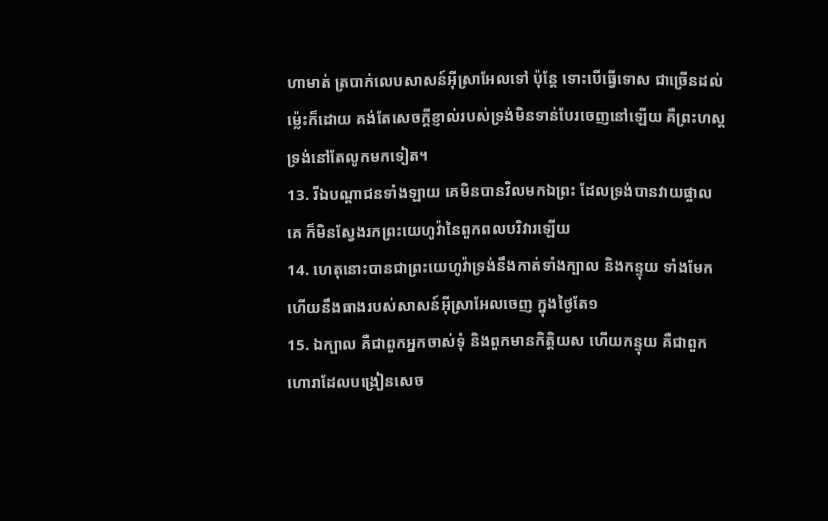ហាមាត់ ត្របាក់លេបសាសន៍អ៊ីស្រាអែលទៅ ប៉ុន្តែ ទោះបើធ្វើទោស ជាច្រើនដល់ម៉្លេះក៏ដោយ គង់តែសេចក្ដីខ្ញាល់របស់ទ្រង់មិនទាន់បែរចេញនៅឡើយ គឺព្រះហស្តទ្រង់នៅតែលូកមកទៀត។
13. រីឯបណ្តាជនទាំងឡាយ គេមិនបានវិលមកឯព្រះ ដែលទ្រង់បានវាយផ្ចាលគេ ក៏មិនស្វែងរកព្រះយេហូវ៉ានៃពួកពលបរិវារឡើយ
14. ហេតុនោះបានជាព្រះយេហូវ៉ាទ្រង់នឹងកាត់ទាំងក្បាល និងកន្ទុយ ទាំងមែក ហើយនឹងធាងរបស់សាសន៍អ៊ីស្រាអែលចេញ ក្នុងថ្ងៃតែ១
15. ឯក្បាល គឺជាពួកអ្នកចាស់ទុំ និងពួកមានកិត្តិយស ហើយកន្ទុយ គឺជាពួកហោរាដែលបង្រៀនសេច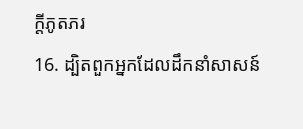ក្ដីភូតភរ
16. ដ្បិតពួកអ្នកដែលដឹកនាំសាសន៍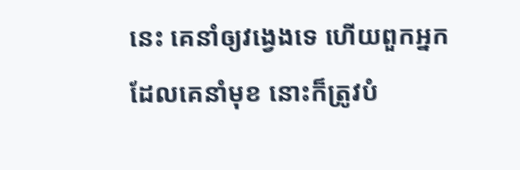នេះ គេនាំឲ្យវង្វេងទេ ហើយពួកអ្នកដែលគេនាំមុខ នោះក៏ត្រូវបំ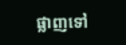ផ្លាញទៅ